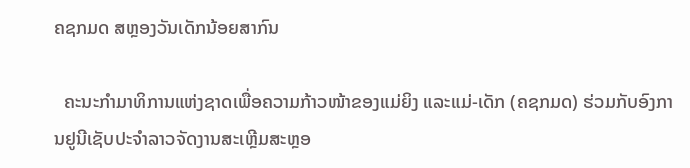ຄຊກມດ ສຫຼອງວັນເດັກນ້ອຍສາກົນ

  ຄະນະກໍາມາທິການແຫ່ງຊາດເພື່ອຄວາມກ້າວໜ້າຂອງແມ່ຍິງ ແລະແມ່-ເດັກ (ຄຊກມດ) ຮ່ວມກັບອົງການຢູນີເຊັບປະຈໍາລາວຈັດງານສະເຫຼີມສະຫຼອ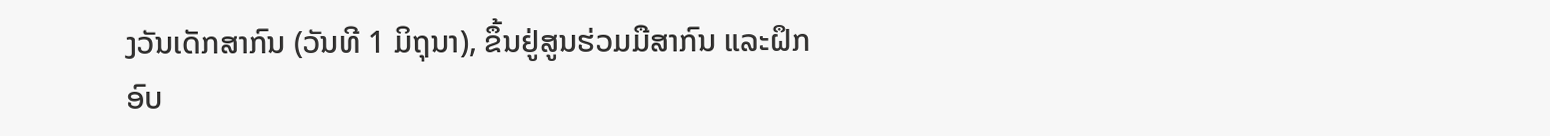ງວັນເດັກສາກົນ (ວັນທີ 1 ມິຖຸນາ), ຂຶ້ນຢູ່ສູນຮ່ວມມືສາກົນ ແລະຝຶກອົບ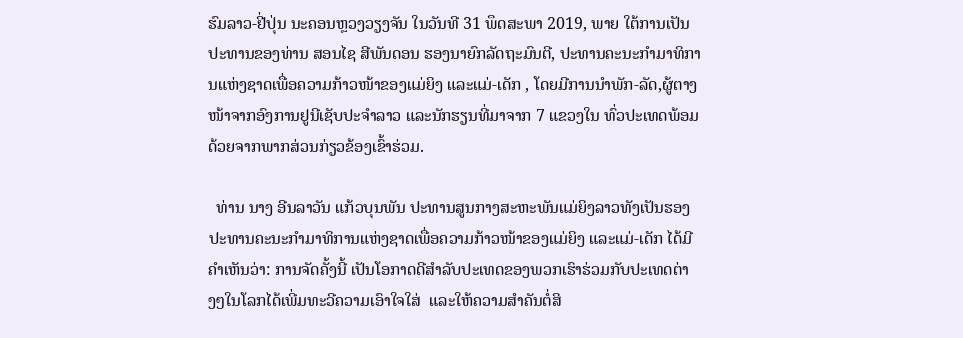ຮົມລາວ-ຢີ່ປຸ່ນ ນະຄອນຫຼວງວຽງຈັນ ໃນວັນທີ 31 ພຶດສະພາ 2019, ພາຍ ໃຕ້ການເປັນປະທານຂອງທ່ານ ສອນໄຊ ສີພັນດອນ ຮອງນາຍົກລັດຖະມົນຕີ, ປະທານຄະນະກໍາມາທິການແຫ່ງຊາດເພື່ອຄວາມກ້າວໜ້າຂອງແມ່ຍິງ ແລະແມ່-ເດັກ , ໂດຍມີການນໍາພັກ-ລັດ,ຜູ້ຕາງໜ້າຈາກອົງການຢູນີເຊັບປະຈໍາລາວ ແລະນັກຮຽນທີ່ມາຈາກ 7 ແຂວງໃນ ທົ່ວປະເທດພ້ອມດ້ວຍຈາກພາກສ່ວນກ່ຽວຂ້ອງເຂົ້າຮ່ວມ.

  ທ່ານ ນາງ ອີນລາວັນ ແກ້ວບຸນພັນ ປະທານສູນກາງສະຫະພັນແມ່ຍິງລາວທັງເປັນຮອງປະທານຄະນະກໍາມາທິການແຫ່ງຊາດເພື່ອຄວາມກ້າວໜ້າຂອງແມ່ຍິງ ແລະແມ່-ເດັກ ໄດ້ມີຄໍາເຫັນວ່າ: ການຈັດຄັ້ງນີ້ ເປັນໂອກາດດີສໍາລັບປະເທດຂອງພວກເຮົາຮ່ວມກັບປະເທດຕ່າງໆໃນໂລກໄດ້ເພີ່ມທະວີຄວາມເອົາໃຈໃສ່  ແລະໃຫ້ຄວາມສໍາຄັນຕໍ່ສິ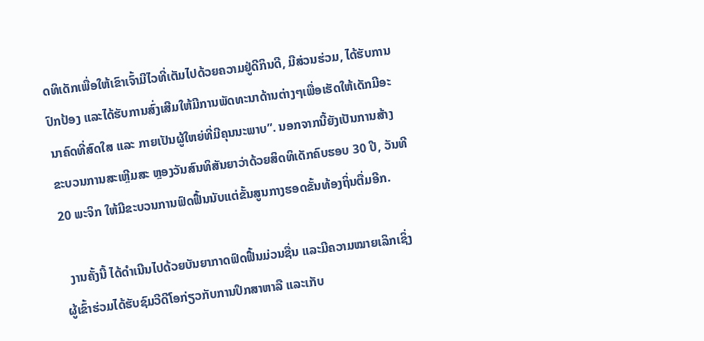ດທິເດັກເພື່ອໃຫ້ເຂົາເຈົ້າມີໄວທີ່ເຕັມໄປດ້ວຍຄວາມຢູ່ດີກິນດີ, ມີສ່ວນຮ່ວມ, ໄດ້ຮັບການປົກປ້ອງ ແລະໄດ້ຮັບການສົ່ງເສີມໃຫ້ມີການພັດທະນາດ້ານຕ່າງໆເພື່ອເຮັດໃຫ້ເດັກມີອະນາຄົດທີ່ສົດໃສ ແລະ ກາຍເປັນຜູ້ໃຫຍ່ທີ່ມີຄຸນນະພາບ”. ນອກຈາກນີ້ຍັງເປັນການສ້າງຂະບວນການສະເຫຼີມສະ ຫຼອງວັນສົນທິສັນຍາວ່າດ້ວຍສິດທິເດັກຄົບຮອບ 30 ປີ, ວັນທີ 20 ພະຈິກ ໃຫ້ມີຂະບວນການຟົດຟື້ນນັບແຕ່ຂັ້ນສູນກາງຮອດຂັ້ນທ້ອງຖິ່ນຕື່ມອີກ.

  ງານຄັ້ງນີ້ ໄດ້ດໍາເນີນໄປດ້ວຍບັນຍາກາດຟົດຟື້ນມ່ວນຊື່ນ ແລະມີຄວາມໝາຍເລິກເຊິ່ງຜູ້ເຂົ້າຮ່ວມໄດ້ຮັບຊົມວີດີໂອກ່ຽວກັບການປຶກສາຫາລື ແລະເກັບ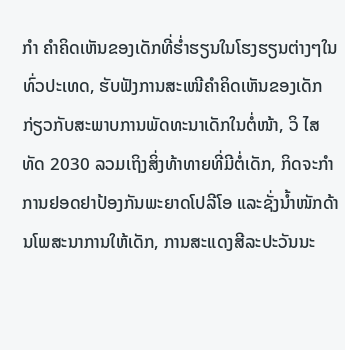ກໍາ ຄໍາຄິດເຫັນຂອງເດັກທີ່ຮໍ່າຮຽນໃນໂຮງຮຽນຕ່າງໆໃນທົ່ວປະເທດ, ຮັບຟັງການສະເໜີຄໍາຄິດເຫັນຂອງເດັກກ່ຽວກັບສະພາບການພັດທະນາເດັກໃນຕໍ່ໜ້າ, ວິ ໄສທັດ 2030 ລວມເຖິງສິ່ງທ້າທາຍທີ່ມີຕໍ່ເດັກ, ກິດຈະກໍາການຢອດຢາປ້ອງກັນພະຍາດໂປລີໂອ ແລະຊັ່ງນໍ້າໜັກດ້ານໂພສະນາການໃຫ້ເດັກ, ການສະແດງສີລະປະວັນນະ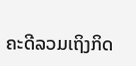ຄະດີລວມເຖິງກິດ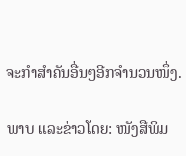ຈະກໍາສໍາຄັນອື່ນໆອີກຈໍານວນໜຶ່ງ.

ພາບ ແລະຂ່າວໂດຍ: ໜັງສືພິມ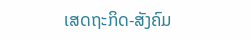ເສດຖະກິດ-ສັງຄົມ